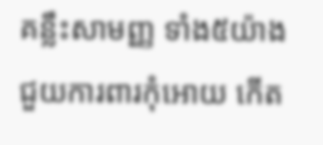គន្លឹះសាមញ្ញ ទាំង៥យ៉ាង ជួយការពារកុំអោយ កើត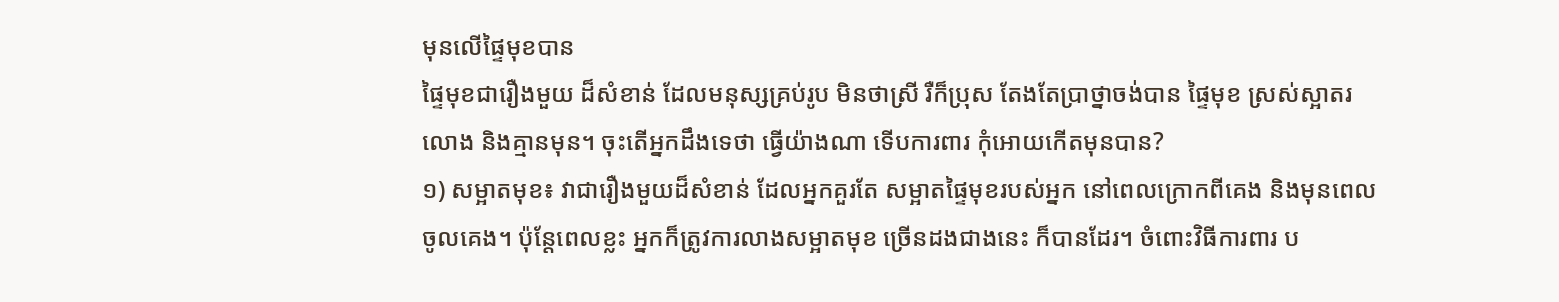មុនលើផ្ទៃមុខបាន
ផ្ទៃមុខជារឿងមួយ ដ៏សំខាន់ ដែលមនុស្សគ្រប់រូប មិនថាស្រី រឺក៏ប្រុស តែងតែប្រាថ្នាចង់បាន ផ្ទៃមុខ ស្រស់ស្អាតរលោង និងគ្មានមុន។ ចុះតើអ្នកដឹងទេថា ធ្វើយ៉ាងណា ទើបការពារ កុំអោយកើតមុនបាន?
១) សម្អាតមុខ៖ វាជារឿងមួយដ៏សំខាន់ ដែលអ្នកគួរតែ សម្អាតផ្ទៃមុខរបស់អ្នក នៅពេលក្រោកពីគេង និងមុនពេលចូលគេង។ ប៉ុន្តែពេលខ្លះ អ្នកក៏ត្រូវការលាងសម្អាតមុខ ច្រើនដងជាងនេះ ក៏បានដែរ។ ចំពោះវិធីការពារ ប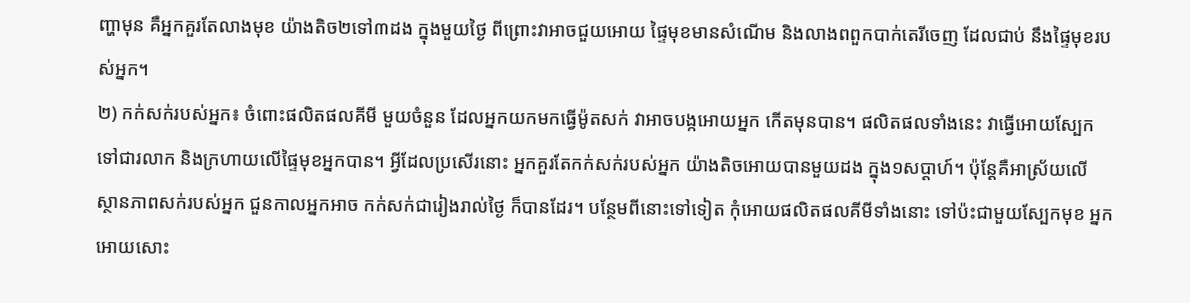ញ្ហាមុន គឺអ្នកគួរតែលាងមុខ យ៉ាងតិច២ទៅ៣ដង ក្នុងមួយថ្ងៃ ពីព្រោះវាអាចជួយអោយ ផ្ទៃមុខមានសំណើម និងលាងពពួកបាក់តេរីចេញ ដែលជាប់ នឹងផ្ទៃមុខរបស់អ្នក។
២) កក់សក់របស់អ្នក៖ ចំពោះផលិតផលគីមី មួយចំនួន ដែលអ្នកយកមកធ្វើម៉ូតសក់ វាអាចបង្កអោយអ្នក កើតមុនបាន។ ផលិតផលទាំងនេះ វាធ្វើអោយស្បែក ទៅជារលាក និងក្រហាយលើផ្ទៃមុខអ្នកបាន។ អ្វីដែលប្រសើរនោះ អ្នកគួរតែកក់សក់របស់អ្នក យ៉ាងតិចអោយបានមួយដង ក្នុង១សប្តាហ៍។ ប៉ុន្តែគឺអាស្រ័យលើ ស្ថានភាពសក់របស់អ្នក ជួនកាលអ្នកអាច កក់សក់ជារៀងរាល់ថ្ងៃ ក៏បានដែរ។ បន្ថែមពីនោះទៅទៀត កុំអោយផលិតផលគីមីទាំងនោះ ទៅប៉ះជាមួយស្បែកមុខ អ្នកអោយសោះ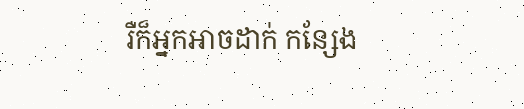រឺក៏អ្នកអាចដាក់ កន្សែង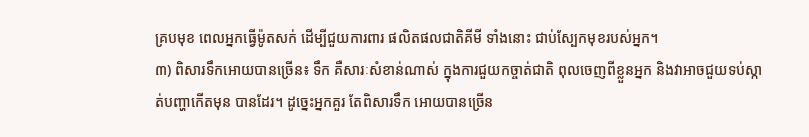គ្របមុខ ពេលអ្នកធ្វើម៉ូតសក់ ដើម្បីជួយការពារ ផលិតផលជាតិគីមី ទាំងនោះ ជាប់ស្បែកមុខរបស់អ្នក។
៣) ពិសារទឹកអោយបានច្រើន៖ ទឹក គឺសារៈសំខាន់ណាស់ ក្នុងការជួយកច្ចាត់ជាតិ ពុលចេញពីខ្លួនអ្នក និងវាអាចជួយទប់ស្កាត់បញ្ហាកើតមុន បានដែរ។ ដូច្នេះអ្នកគួរ តែពិសារទឹក អោយបានច្រើន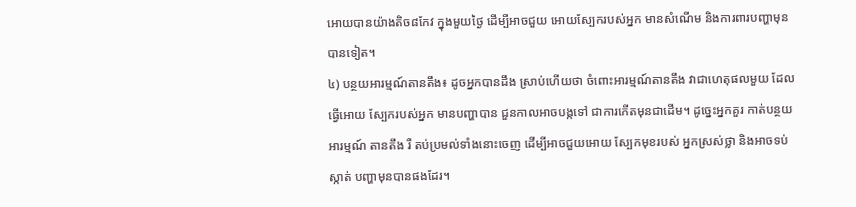អោយបានយ៉ាងតិច៨កែវ ក្នុងមួយថ្ងៃ ដើម្បីអាចជួយ អោយស្បែករបស់អ្នក មានសំណើម និងការពារបញ្ហាមុនបានទៀត។
៤) បន្ថយអារម្មណ៍តានតឹង៖ ដូចអ្នកបានដឹង ស្រាប់ហើយថា ចំពោះអារម្មណ៍តានតឹង វាជាហេតុផលមួយ ដែលធ្វើអោយ ស្បែករបស់អ្នក មានបញ្ហាបាន ជួនកាលអាចបង្កទៅ ជាការកើតមុនជាដើម។ ដូច្នេះអ្នកគួរ កាត់បន្ថយអារម្មណ៍ តានតឹង រឺ តប់ប្រមល់ទាំងនោះចេញ ដើម្បីអាចជួយអោយ ស្បែកមុខរបស់ អ្នកស្រស់ថ្លា និងអាចទប់ស្កាត់ បញ្ហាមុនបានផងដែរ។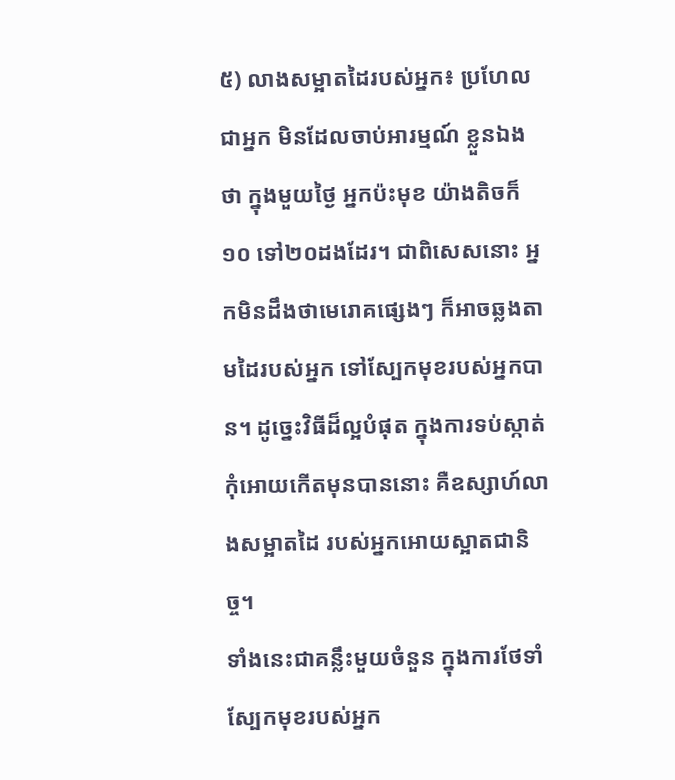៥) លាងសម្អាតដៃរបស់អ្នក៖ ប្រហែលជាអ្នក មិនដែលចាប់អារម្មណ៍ ខ្លួនឯងថា ក្នុងមួយថ្ងៃ អ្នកប៉ះមុខ យ៉ាងតិចក៏១០ ទៅ២០ដងដែរ។ ជាពិសេសនោះ អ្នកមិនដឹងថាមេរោគផ្សេងៗ ក៏អាចឆ្លងតាមដៃរបស់អ្នក ទៅស្បែកមុខរបស់អ្នកបាន។ ដូច្នេះវិធីដ៏ល្អបំផុត ក្នុងការទប់ស្កាត់ កុំអោយកើតមុនបាននោះ គឺឧស្សាហ៍លាងសម្អាតដៃ របស់អ្នកអោយស្អាតជានិច្ច។
ទាំងនេះជាគន្លឹះមួយចំនួន ក្នុងការថែទាំស្បែកមុខរបស់អ្នក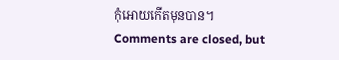កុំអោយកើតមុនបាន។
Comments are closed, but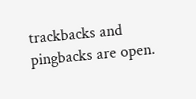trackbacks and pingbacks are open.